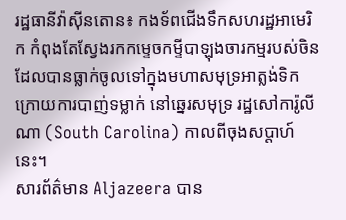រដ្ឋធានីវ៉ាស៊ីនតោន៖ កងទ័ពជើងទឹកសហរដ្ឋអាមេរិក កំពុងតែស្វែងរកកម្ទេចកម្ទីបាឡុងចារកម្មរបស់ចិន ដែលបានធ្លាក់ចូលទៅក្នុងមហាសមុទ្រអាត្លង់ទិក ក្រោយការបាញ់ទម្លាក់ នៅឆ្នេរសមុទ្រ រដ្ឋសៅការ៉ូលីណា (South Carolina) កាលពីចុងសប្តាហ៍នេះ។
សារព័ត៌មាន Aljazeera បាន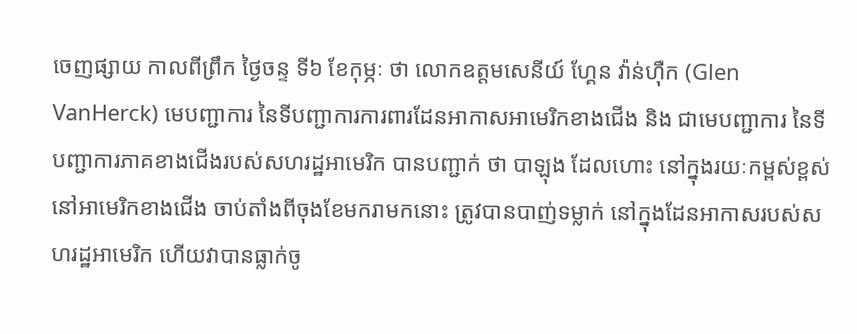ចេញផ្សាយ កាលពីព្រឹក ថ្ងៃចន្ទ ទី៦ ខែកុម្ភៈ ថា លោកឧត្ដមសេនីយ៍ ហ្គែន វ៉ាន់ហ៊ឺក (Glen VanHerck) មេបញ្ជាការ នៃទីបញ្ជាការការពារដែនអាកាសអាមេរិកខាងជើង និង ជាមេបញ្ជាការ នៃទីបញ្ជាការភាគខាងជើងរបស់សហរដ្ឋអាមេរិក បានបញ្ជាក់ ថា បាឡុង ដែលហោះ នៅក្នុងរយៈកម្ពស់ខ្ពស់ នៅអាមេរិកខាងជើង ចាប់តាំងពីចុងខែមករាមកនោះ ត្រូវបានបាញ់ទម្លាក់ នៅក្នុងដែនអាកាសរបស់សហរដ្ឋអាមេរិក ហើយវាបានធ្លាក់ចូ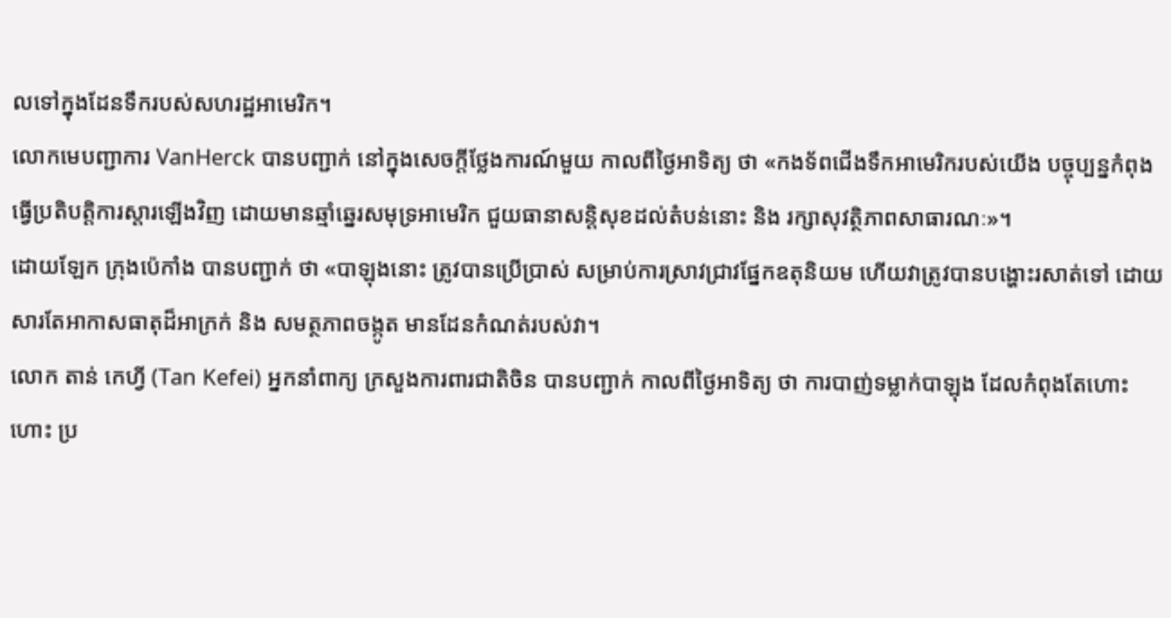លទៅក្នុងដែនទឹករបស់សហរដ្ឋអាមេរិក។
លោកមេបញ្ជាការ VanHerck បានបញ្ជាក់ នៅក្នុងសេចក្ដីថ្លែងការណ៍មួយ កាលពីថ្ងៃអាទិត្យ ថា «កងទ័ពជើងទឹកអាមេរិករបស់យើង បច្ចុប្បន្នកំពុងធ្វើប្រតិបត្តិការស្តារឡើងវិញ ដោយមានឆ្មាំឆ្នេរសមុទ្រអាមេរិក ជួយធានាសន្ដិសុខដល់តំបន់នោះ និង រក្សាសុវត្ថិភាពសាធារណៈ»។
ដោយឡែក ក្រុងប៉េកាំង បានបញ្ជាក់ ថា «បាឡុងនោះ ត្រូវបានប្រើប្រាស់ សម្រាប់ការស្រាវជ្រាវផ្នែកឧតុនិយម ហើយវាត្រូវបានបង្ហោះរសាត់ទៅ ដោយសារតែអាកាសធាតុដ៏អាក្រក់ និង សមត្ថភាពចង្កូត មានដែនកំណត់របស់វា។
លោក តាន់ កេហ្វី (Tan Kefei) អ្នកនាំពាក្យ ក្រសួងការពារជាតិចិន បានបញ្ជាក់ កាលពីថ្ងៃអាទិត្យ ថា ការបាញ់ទម្លាក់បាឡុង ដែលកំពុងតែហោះហោះ ប្រ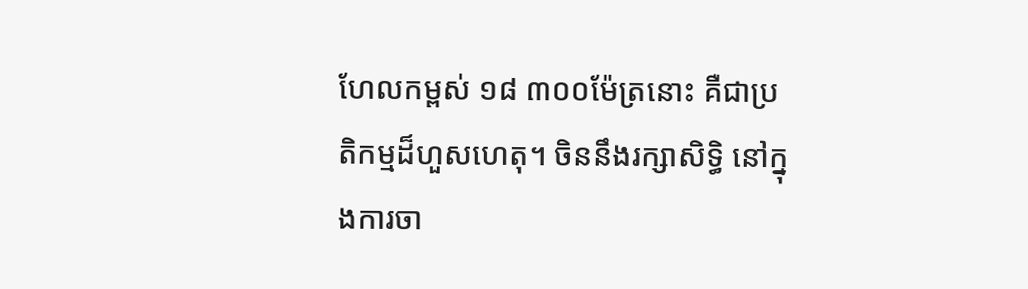ហែលកម្ពស់ ១៨ ៣០០ម៉ែត្រនោះ គឺជាប្រតិកម្មដ៏ហួសហេតុ។ ចិននឹងរក្សាសិទ្ធិ នៅក្នុងការចា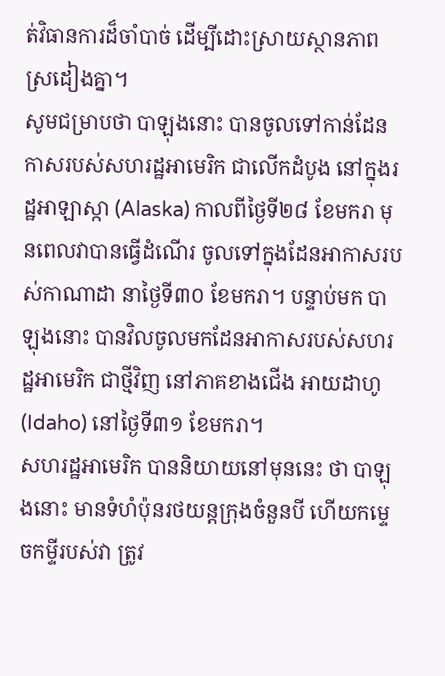ត់វិធានការដ៏ចាំបាច់ ដើម្បីដោះស្រាយស្ថានភាពស្រដៀងគ្នា។
សូមជម្រាបថា បាឡុងនោះ បានចូលទៅកាន់ដែនកាសរបស់សហរដ្ឋអាមេរិក ជាលើកដំបូង នៅក្នុងរដ្ឋអាឡាស្កា (Alaska) កាលពីថ្ងៃទី២៨ ខែមករា មុនពេលវាបានធ្វើដំណើរ ចូលទៅក្នុងដែនអាកាសរបស់កាណាដា នាថ្ងៃទី៣០ ខែមករា។ បន្ទាប់មក បាឡុងនោះ បានវិលចូលមកដែនអាកាសរបស់សហរដ្ឋអាមេរិក ជាថ្មីវិញ នៅភាគខាងជើង អាយដាហូ (Idaho) នៅថ្ងៃទី៣១ ខែមករា។
សហរដ្ឋអាមេរិក បាននិយាយនៅមុននេះ ថា បាឡុងនោះ មានទំហំប៉ុនរថយន្ដក្រុងចំនួនបី ហើយកម្ទេចកម្ទីរបស់វា ត្រូវ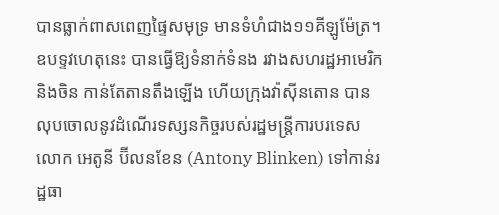បានធ្លាក់ពាសពេញផ្ទៃសមុទ្រ មានទំហំជាង១១គីឡូម៉ែត្រ។ ឧបទ្ទវហេតុនេះ បានធ្វើឱ្យទំនាក់ទំនង រវាងសហរដ្ឋអាមេរិក និងចិន កាន់តែតានតឹងឡើង ហើយក្រុងវ៉ាស៊ីនតោន បានលុបចោលនូវដំណើរទស្សនកិច្ចរបស់រដ្ឋមន្ត្រីការបរទេស លោក អេតូនី ប៊ីលនខែន (Antony Blinken) ទៅកាន់រដ្ឋធា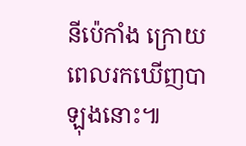នីប៉េកាំង ក្រោយពេលរកឃើញបាឡុងនោះ៕